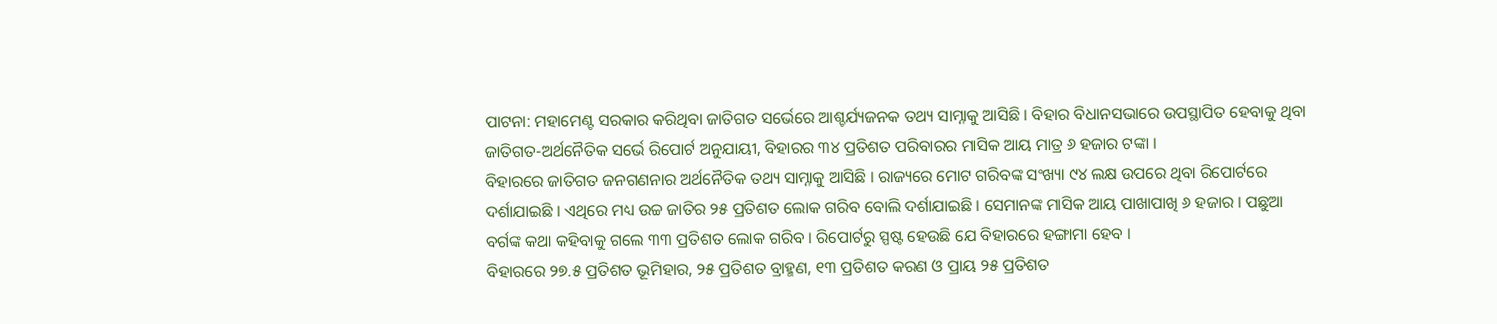ପାଟନା: ମହାମେଣ୍ଟ ସରକାର କରିଥିବା ଜାତିଗତ ସର୍ଭେରେ ଆଶ୍ଚର୍ଯ୍ୟଜନକ ତଥ୍ୟ ସାମ୍ନାକୁ ଆସିଛି । ବିହାର ବିଧାନସଭାରେ ଉପସ୍ଥାପିତ ହେବାକୁ ଥିବା ଜାତିଗତ-ଅର୍ଥନୈତିକ ସର୍ଭେ ରିପୋର୍ଟ ଅନୁଯାୟୀ, ବିହାରର ୩୪ ପ୍ରତିଶତ ପରିବାରର ମାସିକ ଆୟ ମାତ୍ର ୬ ହଜାର ଟଙ୍କା ।
ବିହାରରେ ଜାତିଗତ ଜନଗଣନାର ଅର୍ଥନୈତିକ ତଥ୍ୟ ସାମ୍ନାକୁ ଆସିଛି । ରାଜ୍ୟରେ ମୋଟ ଗରିବଙ୍କ ସଂଖ୍ୟା ୯୪ ଲକ୍ଷ ଉପରେ ଥିବା ରିପୋର୍ଟରେ ଦର୍ଶାଯାଇଛି । ଏଥିରେ ମଧ୍ୟ ଉଚ୍ଚ ଜାତିର ୨୫ ପ୍ରତିଶତ ଲୋକ ଗରିବ ବୋଲି ଦର୍ଶାଯାଇଛି । ସେମାନଙ୍କ ମାସିକ ଆୟ ପାଖାପାଖି ୬ ହଜାର । ପଛୁଆ ବର୍ଗଙ୍କ କଥା କହିବାକୁ ଗଲେ ୩୩ ପ୍ରତିଶତ ଲୋକ ଗରିବ । ରିପୋର୍ଟରୁ ସ୍ପଷ୍ଟ ହେଉଛି ଯେ ବିହାରରେ ହଙ୍ଗାମା ହେବ ।
ବିହାରରେ ୨୭.୫ ପ୍ରତିଶତ ଭୂମିହାର, ୨୫ ପ୍ରତିଶତ ବ୍ରାହ୍ମଣ, ୧୩ ପ୍ରତିଶତ କରଣ ଓ ପ୍ରାୟ ୨୫ ପ୍ରତିଶତ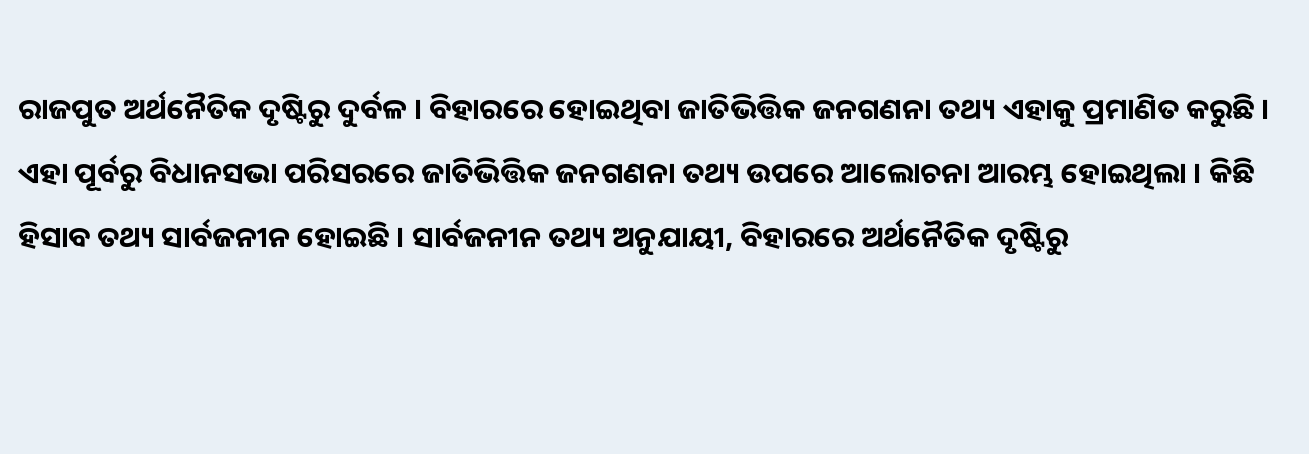ରାଜପୁତ ଅର୍ଥନୈତିକ ଦୃଷ୍ଟିରୁ ଦୁର୍ବଳ । ବିହାରରେ ହୋଇଥିବା ଜାତିଭିତ୍ତିକ ଜନଗଣନା ତଥ୍ୟ ଏହାକୁ ପ୍ରମାଣିତ କରୁଛି ।
ଏହା ପୂର୍ବରୁ ବିଧାନସଭା ପରିସରରେ ଜାତିଭିତ୍ତିକ ଜନଗଣନା ତଥ୍ୟ ଉପରେ ଆଲୋଚନା ଆରମ୍ଭ ହୋଇଥିଲା । କିଛି ହିସାବ ତଥ୍ୟ ସାର୍ବଜନୀନ ହୋଇଛି । ସାର୍ବଜନୀନ ତଥ୍ୟ ଅନୁଯାୟୀ, ବିହାରରେ ଅର୍ଥନୈତିକ ଦୃଷ୍ଟିରୁ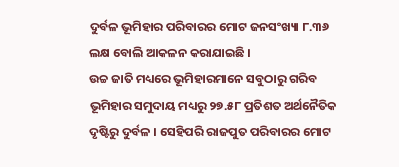ଦୁର୍ବଳ ଭୂମିହାର ପରିବାରର ମୋଟ ଜନସଂଖ୍ୟା ୮.୩୬ ଲକ୍ଷ ବୋଲି ଆକଳନ କରାଯାଇଛି ।
ଉଚ୍ଚ ଜାତି ମଧ୍ୟରେ ଭୂମିହାରମାନେ ସବୁଠାରୁ ଗରିବ
ଭୂମିହାର ସମୁଦାୟ ମଧ୍ୟରୁ ୨୭.୫୮ ପ୍ରତିଶତ ଅର୍ଥନୈତିକ ଦୃଷ୍ଟିରୁ ଦୁର୍ବଳ । ସେହିପରି ରାଜପୁତ ପରିବାରର ମୋଟ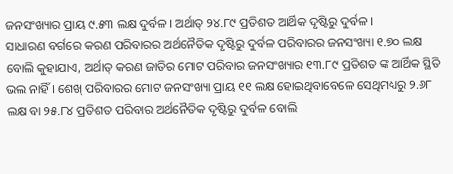ଜନସଂଖ୍ୟାର ପ୍ରାୟ ୯.୫୩ ଲକ୍ଷ ଦୁର୍ବଳ । ଅର୍ଥାତ୍ ୨୪.୮୯ ପ୍ରତିଶତ ଆର୍ଥିକ ଦୃଷ୍ଟିରୁ ଦୁର୍ବଳ ।
ସାଧାରଣ ବର୍ଗରେ କରଣ ପରିବାରର ଅର୍ଥନୈତିକ ଦୃଷ୍ଟିରୁ ଦୁର୍ବଳ ପରିବାରର ଜନସଂଖ୍ୟା ୧.୭୦ ଲକ୍ଷ ବୋଲି କୁହାଯାଏ, ଅର୍ଥାତ୍ କରଣ ଜାତିର ମୋଟ ପରିବାର ଜନସଂଖ୍ୟାର ୧୩.୮୯ ପ୍ରତିଶତ ଙ୍କ ଆର୍ଥିକ ସ୍ଥିତି ଭଲ ନାହିଁ । ଶେଖ୍ ପରିବାରର ମୋଟ ଜନସଂଖ୍ୟା ପ୍ରାୟ ୧୧ ଲକ୍ଷ ହୋଇଥିବାବେଳେ ସେଥିମଧ୍ୟରୁ ୨.୬୮ ଲକ୍ଷ ବା ୨୫.୮୪ ପ୍ରତିଶତ ପରିବାର ଅର୍ଥନୈତିକ ଦୃଷ୍ଟିରୁ ଦୁର୍ବଳ ବୋଲି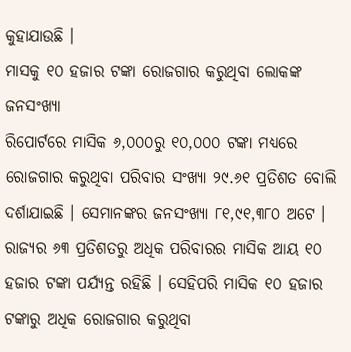କୁହାଯାଉଛି ।
ମାସକୁ ୧୦ ହଜାର ଟଙ୍କା ରୋଜଗାର କରୁଥିବା ଲୋକଙ୍କ ଜନସଂଖ୍ୟା
ରିପୋର୍ଟରେ ମାସିକ ୬,୦୦୦ରୁ ୧୦,୦୦୦ ଟଙ୍କା ମଧ୍ୟରେ ରୋଜଗାର କରୁଥିବା ପରିବାର ସଂଖ୍ୟା ୨୯.୬୧ ପ୍ରତିଶତ ବୋଲି ଦର୍ଶାଯାଇଛି । ସେମାନଙ୍କର ଜନସଂଖ୍ୟା ୮୧,୯୧,୩୮୦ ଅଟେ ।
ରାଜ୍ୟର ୬୩ ପ୍ରତିଶତରୁ ଅଧିକ ପରିବାରର ମାସିକ ଆୟ ୧୦ ହଜାର ଟଙ୍କା ପର୍ଯ୍ୟନ୍ତ ରହିଛି । ସେହିପରି ମାସିକ ୧୦ ହଜାର ଟଙ୍କାରୁ ଅଧିକ ରୋଜଗାର କରୁଥିବା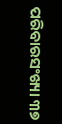ପରିବାରସଂଖ୍ୟା ୩୭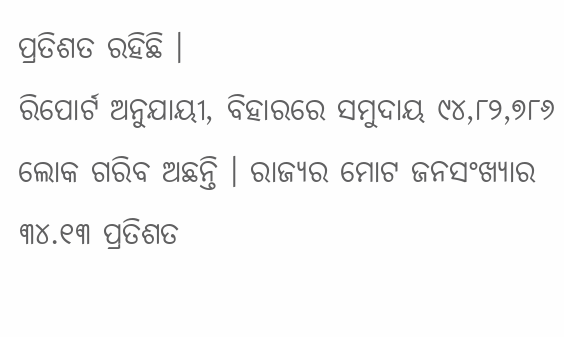ପ୍ରତିଶତ ରହିଛି ।
ରିପୋର୍ଟ ଅନୁଯାୟୀ, ବିହାରରେ ସମୁଦାୟ ୯୪,୮୨,୭୮୬ ଲୋକ ଗରିବ ଅଛନ୍ତି । ରାଜ୍ୟର ମୋଟ ଜନସଂଖ୍ୟାର ୩୪.୧୩ ପ୍ରତିଶତ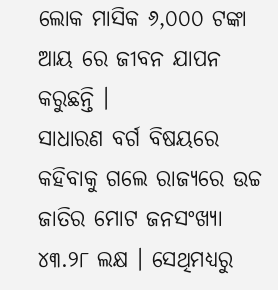ଲୋକ ମାସିକ ୬,୦୦୦ ଟଙ୍କା ଆୟ ରେ ଜୀବନ ଯାପନ କରୁଛନ୍ତି ।
ସାଧାରଣ ବର୍ଗ ବିଷୟରେ କହିବାକୁ ଗଲେ ରାଜ୍ୟରେ ଉଚ୍ଚ ଜାତିର ମୋଟ ଜନସଂଖ୍ୟା ୪୩.୨୮ ଲକ୍ଷ । ସେଥିମଧ୍ୟରୁ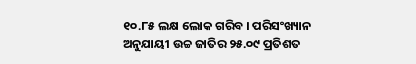୧୦.୮୫ ଲକ୍ଷ ଲୋକ ଗରିବ । ପରିସଂଖ୍ୟାନ ଅନୁଯାୟୀ ଉଚ୍ଚ ଜାତିର ୨୫.୦୯ ପ୍ରତିଶତ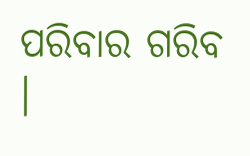ପରିବାର ଗରିବ ।